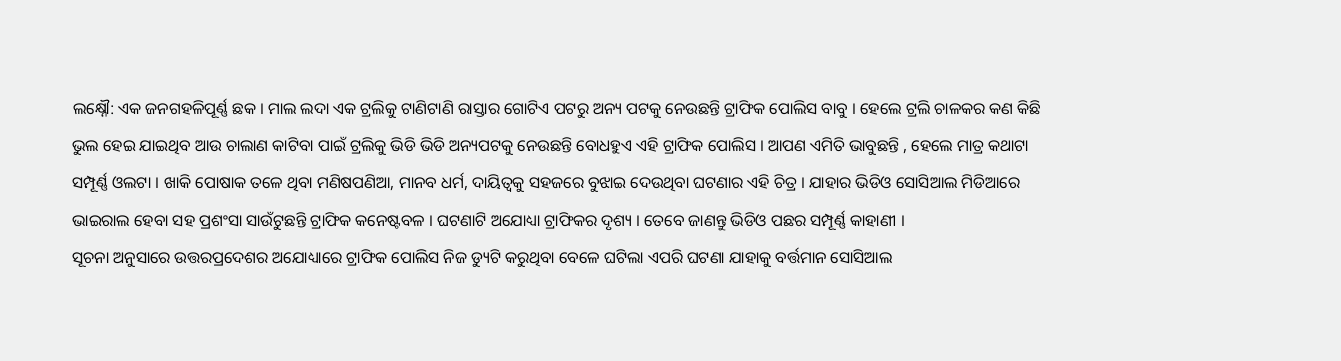ଲକ୍ଷ୍ନୌ: ଏକ ଜନଗହଳିପୂର୍ଣ୍ଣ ଛକ । ମାଲ ଲଦା ଏକ ଟ୍ରଲିକୁ ଟାଣିଟାଣି ରାସ୍ତାର ଗୋଟିଏ ପଟରୁ ଅନ୍ୟ ପଟକୁ ନେଉଛନ୍ତି ଟ୍ରାଫିକ ପୋଲିସ ବାବୁ । ହେଲେ ଟ୍ରଲି ଚାଳକର କଣ କିଛି ଭୁଲ ହେଇ ଯାଇଥିବ ଆଉ ଚାଲାଣ କାଟିବା ପାଇଁ ଟ୍ରଲିକୁ ଭିଡି ଭିଡି ଅନ୍ୟପଟକୁ ନେଉଛନ୍ତି ବୋଧହୁଏ ଏହି ଟ୍ରାଫିକ ପୋଲିସ । ଆପଣ ଏମିତି ଭାବୁଛନ୍ତି , ହେଲେ ମାତ୍ର କଥାଟା ସମ୍ପୂର୍ଣ୍ଣ ଓଲଟା । ଖାକି ପୋଷାକ ତଳେ ଥିବା ମଣିଷପଣିଆ, ମାନବ ଧର୍ମ, ଦାୟିତ୍ବକୁ ସହଜରେ ବୁଝାଇ ଦେଉଥିବା ଘଟଣାର ଏହି ଚିତ୍ର । ଯାହାର ଭିଡିଓ ସୋସିଆଲ ମିଡିଆରେ ଭାଇରାଲ ହେବା ସହ ପ୍ରଶଂସା ସାଉଁଟୁଛନ୍ତି ଟ୍ରାଫିକ କନେଷ୍ଟବଳ । ଘଟଣାଟି ଅଯୋଧ୍ୟା ଟ୍ରାଫିକର ଦୃଶ୍ୟ । ତେବେ ଜାଣନ୍ତୁ ଭିଡିଓ ପଛର ସମ୍ପୂର୍ଣ୍ଣ କାହାଣୀ ।
ସୂଚନା ଅନୁସାରେ ଉତ୍ତରପ୍ରଦେଶର ଅଯୋଧ୍ୟାରେ ଟ୍ରାଫିକ ପୋଲିସ ନିଜ ଡ୍ୟୁଟି କରୁଥିବା ବେଳେ ଘଟିଲା ଏପରି ଘଟଣା ଯାହାକୁ ବର୍ତ୍ତମାନ ସୋସିଆଲ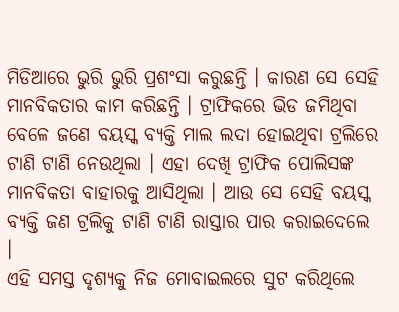ମିଡିଆରେ ଭୁରି ଭୁରି ପ୍ରଶଂସା କରୁଛନ୍ତି । କାରଣ ସେ ସେହି ମାନବିକତାର କାମ କରିଛନ୍ତି । ଟ୍ରାଫିକରେ ଭିଡ ଜମିଥିବା ବେଳେ ଜଣେ ବୟସ୍କ ବ୍ୟକ୍ତି ମାଲ ଲଦା ହୋଇଥିବା ଟ୍ରଲିରେ ଟାଣି ଟାଣି ନେଉଥିଲା । ଏହା ଦେଖି ଟ୍ରାଫିକ ପୋଲିସଙ୍କ ମାନବିକତା ବାହାରକୁ ଆସିଥିଲା । ଆଉ ସେ ସେହି ବୟସ୍କ ବ୍ୟକ୍ତି ଜଣ ଟ୍ରଲିକୁ ଟାଣି ଟାଣି ରାସ୍ତାର ପାର କରାଇଦେଲେ ।
ଏହି ସମସ୍ତ ଦୃଶ୍ୟକୁ ନିଜ ମୋବାଇଲରେ ସୁଟ କରିଥିଲେ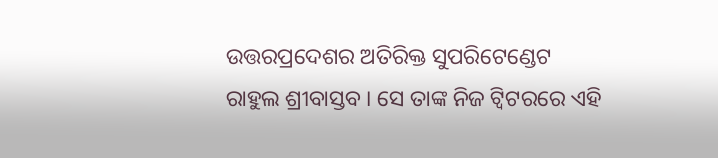ଉତ୍ତରପ୍ରଦେଶର ଅତିରିକ୍ତ ସୁପରିଟେଣ୍ଡେଟ ରାହୁଲ ଶ୍ରୀବାସ୍ତବ । ସେ ତାଙ୍କ ନିଜ ଟ୍ବିଟରରେ ଏହି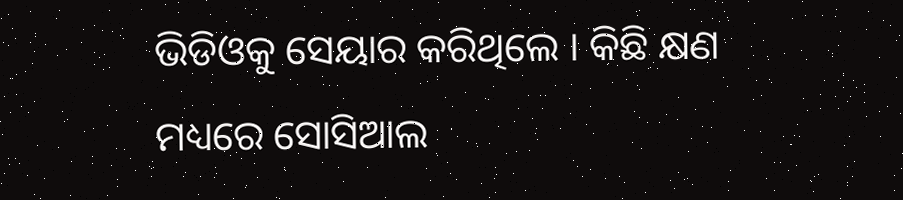ଭିଡିଓକୁ ସେୟାର କରିଥିଲେ । କିଛି କ୍ଷଣ ମଧ୍ୟରେ ସୋସିଆଲ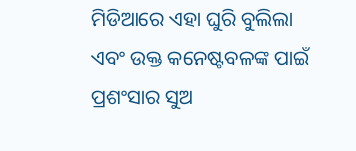ମିଡିଆରେ ଏହା ଘୁରି ବୁଲିଲା ଏବଂ ଉକ୍ତ କନେଷ୍ଟବଳଙ୍କ ପାଇଁ ପ୍ରଶଂସାର ସୁଅ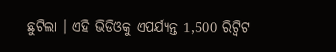ଛୁଟିଲା । ଏହି ଭିଡିଓକୁ ଏପର୍ଯ୍ୟନ୍ତ 1,500 ରିଟ୍ବିଟ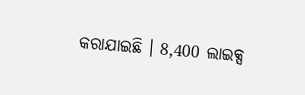କରାଯାଇଛି । 8,400 ଲାଇକ୍ସ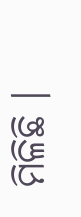ମିଳିଛି ।